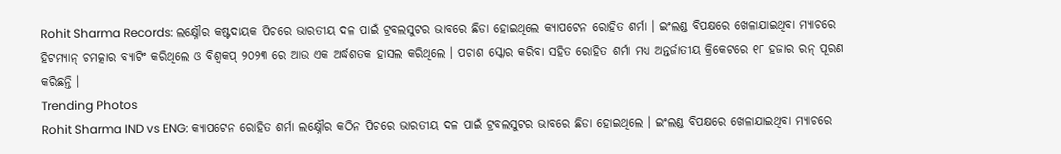Rohit Sharma Records: ଲକ୍ଷ୍ନୌର କଷ୍ଟଦାୟକ ପିଚରେ ଭାରତୀୟ ଦଳ ପାଇଁ ଟ୍ରବଲସୁଟର ଭାବରେ ଛିଡା ହୋଇଥିଲେ କ୍ୟାପଟେନ ରୋହିତ ଶର୍ମା । ଇଂଲଣ୍ଡ ବିପକ୍ଷରେ ଖେଳାଯାଇଥିବା ମ୍ୟାଚରେ ହିଟମ୍ୟାନ୍ ଚମତ୍କାର ବ୍ୟାଟିଂ କରିଥିଲେ ଓ ବିଶ୍ୱକପ୍ ୨୦୨୩ ରେ ଆଉ ଏକ ଅର୍ଦ୍ଧଶତକ ହାସଲ କରିଥିଲେ । ପଚାଶ ସ୍କୋର କରିବା ସହିତ ରୋହିତ ଶର୍ମା ମଧ୍ୟ ଅନ୍ତର୍ଜାତୀୟ କ୍ରିକେଟରେ ୧୮ ହଜାର ରନ୍ ପୂରଣ କରିଛନ୍ତି ।
Trending Photos
Rohit Sharma IND vs ENG: କ୍ୟାପଟେନ ରୋହିତ ଶର୍ମା ଲକ୍ଷ୍ନୌର କଠିନ ପିଚରେ ଭାରତୀୟ ଦଳ ପାଇଁ ଟ୍ରବଲସୁଟର ଭାବରେ ଛିଡା ହୋଇଥିଲେ । ଇଂଲଣ୍ଡ ବିପକ୍ଷରେ ଖେଳାଯାଇଥିବା ମ୍ୟାଚରେ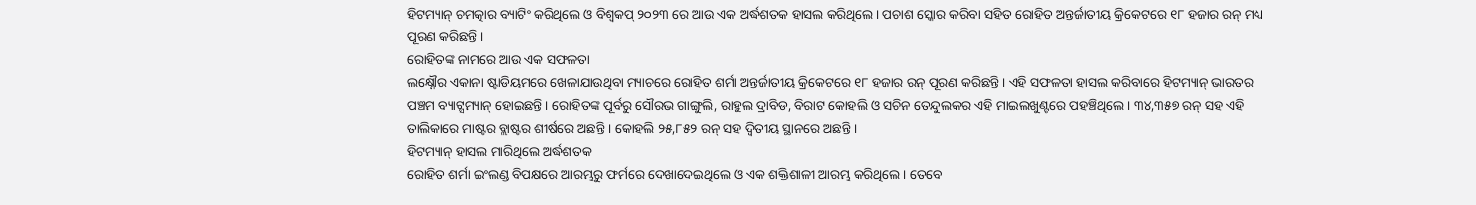ହିଟମ୍ୟାନ୍ ଚମତ୍କାର ବ୍ୟାଟିଂ କରିଥିଲେ ଓ ବିଶ୍ୱକପ୍ ୨୦୨୩ ରେ ଆଉ ଏକ ଅର୍ଦ୍ଧଶତକ ହାସଲ କରିଥିଲେ। ପଚାଶ ସ୍କୋର କରିବା ସହିତ ରୋହିତ ଅନ୍ତର୍ଜାତୀୟ କ୍ରିକେଟରେ ୧୮ ହଜାର ରନ୍ ମଧ୍ୟ ପୂରଣ କରିଛନ୍ତି ।
ରୋହିତଙ୍କ ନାମରେ ଆଉ ଏକ ସଫଳତା
ଲକ୍ଷ୍ନୌର ଏକାନା ଷ୍ଟାଡିୟମରେ ଖେଳାଯାଉଥିବା ମ୍ୟାଚରେ ରୋହିତ ଶର୍ମା ଅନ୍ତର୍ଜାତୀୟ କ୍ରିକେଟରେ ୧୮ ହଜାର ରନ୍ ପୂରଣ କରିଛନ୍ତି । ଏହି ସଫଳତା ହାସଲ କରିବାରେ ହିଟମ୍ୟାନ୍ ଭାରତର ପଞ୍ଚମ ବ୍ୟାଟ୍ସମ୍ୟାନ୍ ହୋଇଛନ୍ତି । ରୋହିତଙ୍କ ପୂର୍ବରୁ ସୌରଭ ଗାଙ୍ଗୁଲି, ରାହୁଲ ଦ୍ରାବିଡ, ବିରାଟ କୋହଲି ଓ ସଚିନ ତେନ୍ଦୁଲକର ଏହି ମାଇଲଖୁଣ୍ଟରେ ପହଞ୍ଚିଥିଲେ । ୩୪,୩୫୭ ରନ୍ ସହ ଏହି ତାଲିକାରେ ମାଷ୍ଟର ବ୍ଲାଷ୍ଟର ଶୀର୍ଷରେ ଅଛନ୍ତି । କୋହଲି ୨୫,୮୫୨ ରନ୍ ସହ ଦ୍ୱିତୀୟ ସ୍ଥାନରେ ଅଛନ୍ତି ।
ହିଟମ୍ୟାନ୍ ହାସଲ ମାରିଥିଲେ ଅର୍ଦ୍ଧଶତକ
ରୋହିତ ଶର୍ମା ଇଂଲଣ୍ଡ ବିପକ୍ଷରେ ଆରମ୍ଭରୁ ଫର୍ମରେ ଦେଖାଦେଇଥିଲେ ଓ ଏକ ଶକ୍ତିଶାଳୀ ଆରମ୍ଭ କରିଥିଲେ । ତେବେ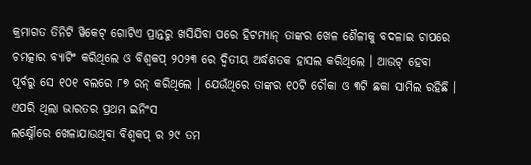କ୍ରମାଗତ ତିନିଟି ୱିକେଟ୍ ଗୋଟିଏ ପ୍ରାନ୍ତରୁ ଖସିଯିବା ପରେ ହିଟମ୍ୟାନ୍ ତାଙ୍କର ଖେଳ ଶୈଳୀକୁ ବଦଳାଇ ଚାପରେ ଚମତ୍କାର ବ୍ୟାଟିଂ କରିଥିଲେ ଓ ବିଶ୍ୱକପ୍ ୨୦୨୩ ରେ ଦ୍ୱିତୀୟ ଅର୍ଦ୍ଧଶତକ ହାସଲ କରିଥିଲେ । ଆଉଟ୍ ହେବା ପୂର୍ବରୁ ସେ ୧୦୧ ବଲରେ ୮୭ ରନ୍ କରିଥିଲେ । ଯେଉଁଥିରେ ତାଙ୍କର ୧୦ଟି ଚୌକା ଓ ୩ଟି ଛକା ସାମିଲ ରହିଛି ।
ଏପରି ଥିଲା ଭାରତର ପ୍ରଥମ ଇନିଂସ
ଲକ୍ଷ୍ନୌରେ ଖେଳାଯାଉଥିବା ବିଶ୍ୱକପ୍ ର ୨୯ ତମ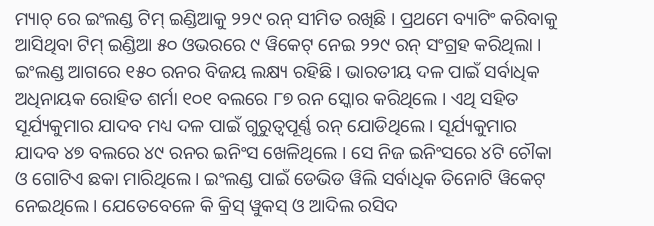ମ୍ୟାଚ୍ ରେ ଇଂଲଣ୍ଡ ଟିମ୍ ଇଣ୍ଡିଆକୁ ୨୨୯ ରନ୍ ସୀମିତ ରଖିଛି । ପ୍ରଥମେ ବ୍ୟାଟିଂ କରିବାକୁ ଆସିଥିବା ଟିମ୍ ଇଣ୍ଡିଆ ୫୦ ଓଭରରେ ୯ ୱିକେଟ୍ ନେଇ ୨୨୯ ରନ୍ ସଂଗ୍ରହ କରିଥିଲା । ଇଂଲଣ୍ଡ ଆଗରେ ୧୫୦ ରନର ବିଜୟ ଲକ୍ଷ୍ୟ ରହିଛି । ଭାରତୀୟ ଦଳ ପାଇଁ ସର୍ବାଧିକ ଅଧିନାୟକ ରୋହିତ ଶର୍ମା ୧୦୧ ବଲରେ ୮୭ ରନ ସ୍କୋର କରିଥିଲେ । ଏଥି ସହିତ ସୂର୍ଯ୍ୟକୁମାର ଯାଦବ ମଧ୍ୟ ଦଳ ପାଇଁ ଗୁରୁତ୍ୱପୂର୍ଣ୍ଣ ରନ୍ ଯୋଡିଥିଲେ । ସୂର୍ଯ୍ୟକୁମାର ଯାଦବ ୪୭ ବଲରେ ୪୯ ରନର ଇନିଂସ ଖେଳିଥିଲେ । ସେ ନିଜ ଇନିଂସରେ ୪ଟି ଚୌକା ଓ ଗୋଟିଏ ଛକା ମାରିଥିଲେ । ଇଂଲଣ୍ଡ ପାଇଁ ଡେଭିଡ ୱିଲି ସର୍ବାଧିକ ତିନୋଟି ୱିକେଟ୍ ନେଇଥିଲେ । ଯେତେବେଳେ କି କ୍ରିସ୍ ୱୁକସ୍ ଓ ଆଦିଲ ରସିଦ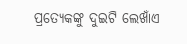ପ୍ରତ୍ୟେକଙ୍କୁ ଦୁଇଟି ଲେଖାଁଏ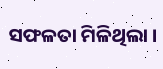ସଫଳତା ମିଳିଥିଲା ।